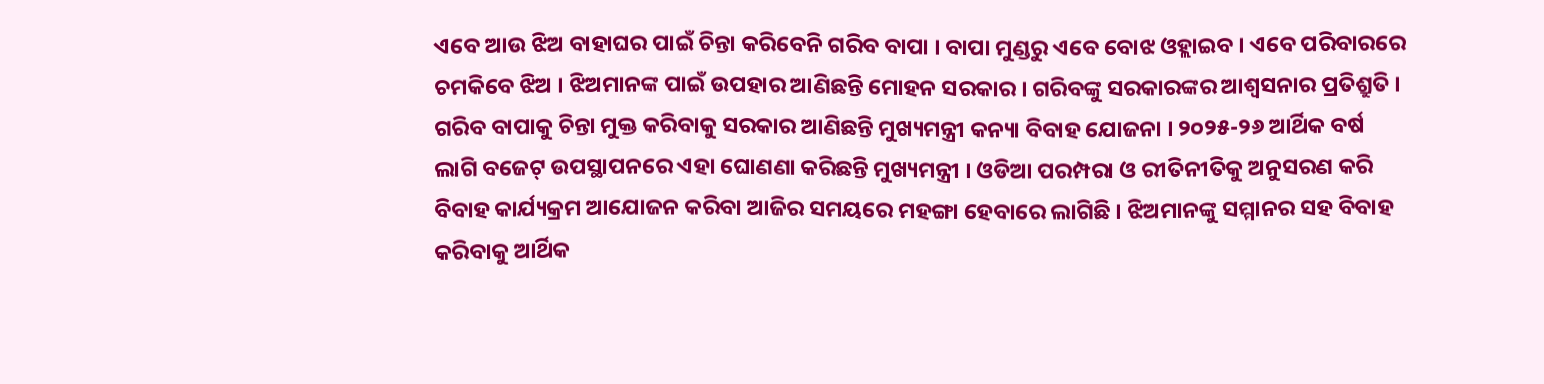ଏବେ ଆଉ ଝିଅ ବାହାଘର ପାଇଁ ଚିନ୍ତା କରିବେନି ଗରିବ ବାପା । ବାପା ମୁଣ୍ଡରୁ ଏବେ ବୋଝ ଓହ୍ଲାଇବ । ଏବେ ପରିବାରରେ ଚମକିବେ ଝିଅ । ଝିଅମାନଙ୍କ ପାଇଁ ଉପହାର ଆଣିଛନ୍ତି ମୋହନ ସରକାର । ଗରିବଙ୍କୁ ସରକାରଙ୍କର ଆଶ୍ୱସନାର ପ୍ରତିଶ୍ରୁତି । ଗରିବ ବାପାକୁ ଚିନ୍ତା ମୁକ୍ତ କରିବାକୁ ସରକାର ଆଣିଛନ୍ତି ମୁଖ୍ୟମନ୍ତ୍ରୀ କନ୍ୟା ବିବାହ ଯୋଜନା । ୨୦୨୫-୨୬ ଆର୍ଥିକ ବର୍ଷ ଲାଗି ବଜେଟ୍ ଉପସ୍ଥାପନରେ ଏହା ଘୋଣଣା କରିଛନ୍ତି ମୁଖ୍ୟମନ୍ତ୍ରୀ । ଓଡିଆ ପରମ୍ପରା ଓ ରୀତିନୀତିକୁ ଅନୁସରଣ କରି ବିବାହ କାର୍ଯ୍ୟକ୍ରମ ଆଯୋଜନ କରିବା ଆଜିର ସମୟରେ ମହଙ୍ଗା ହେବାରେ ଲାଗିଛି । ଝିଅମାନଙ୍କୁ ସମ୍ମାନର ସହ ବିବାହ କରିବାକୁ ଆର୍ଥିକ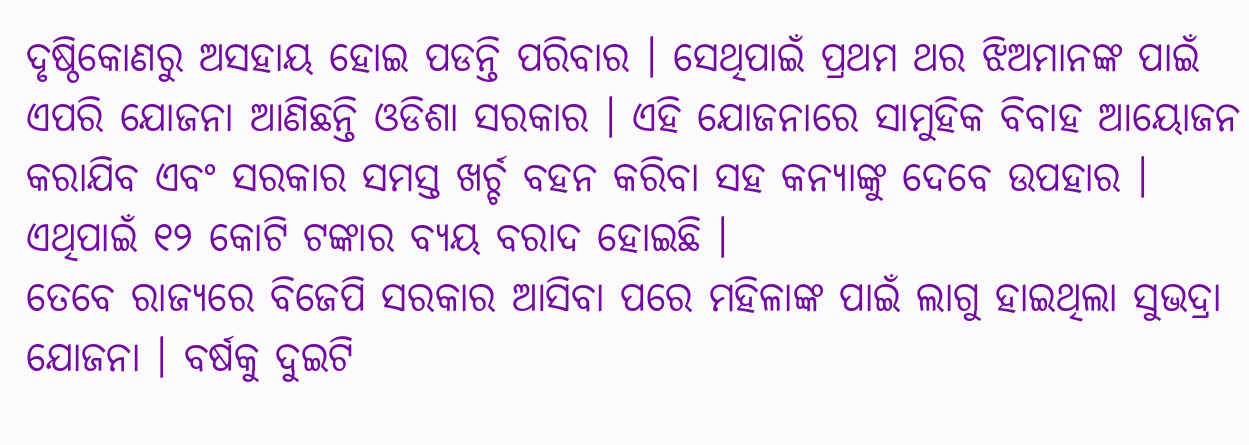ଦୃଷ୍ଠିକୋଣରୁ ଅସହାୟ ହୋଇ ପଡନ୍ତି ପରିବାର । ସେଥିପାଇଁ ପ୍ରଥମ ଥର ଝିଅମାନଙ୍କ ପାଇଁ ଏପରି ଯୋଜନା ଆଣିଛନ୍ତି ଓଡିଶା ସରକାର । ଏହି ଯୋଜନାରେ ସାମୁହିକ ବିବାହ ଆୟୋଜନ କରାଯିବ ଏବଂ ସରକାର ସମସ୍ତ ଖର୍ଚ୍ଚ ବହନ କରିବା ସହ କନ୍ୟାଙ୍କୁ ଦେବେ ଉପହାର । ଏଥିପାଇଁ ୧୨ କୋଟି ଟଙ୍କାର ବ୍ୟୟ ବରାଦ ହୋଇଛି ।
ତେବେ ରାଜ୍ୟରେ ବିଜେପି ସରକାର ଆସିବା ପରେ ମହିଳାଙ୍କ ପାଇଁ ଲାଗୁ ହାଇଥିଲା ସୁଭଦ୍ରା ଯୋଜନା । ବର୍ଷକୁ ଦୁଇଟି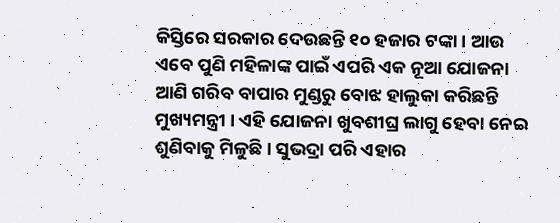କିସ୍ତିରେ ସରକାର ଦେଉଛନ୍ତି ୧୦ ହଜାର ଟଙ୍କା । ଆଉ ଏବେ ପୁଣି ମହିଳାଙ୍କ ପାଇଁ ଏପରି ଏକ ନୂଆ ଯୋଜନା ଆଣି ଗରିବ ବାପାର ମୁଣ୍ଡରୁ ବୋଝ ହାଲୁକା କରିଛନ୍ତି ମୁଖ୍ୟମନ୍ତ୍ରୀ । ଏହି ଯୋଜନା ଖୁବଶୀଘ୍ର ଲାଗୁ ହେବା ନେଇ ଶୁଣିବାକୁ ମିଳୁଛି । ସୁଭଦ୍ରା ପରି ଏହାର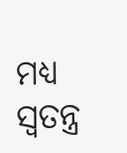ମଧ୍ୟ ସ୍ୱତନ୍ତ୍ର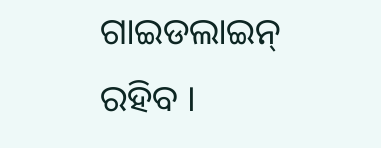ଗାଇଡଲାଇନ୍ ରହିବ ।